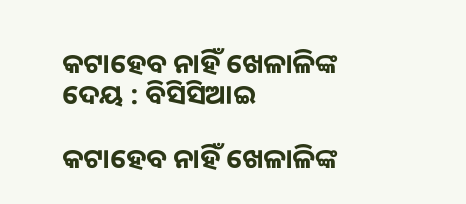କଟାହେବ ନାହିଁ ଖେଳାଳିଙ୍କ ଦେୟ : ବିସିସିଆଇ

କଟାହେବ ନାହିଁ ଖେଳାଳିଙ୍କ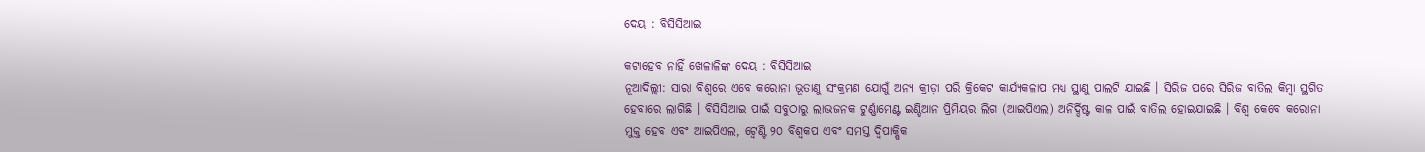ଦେୟ : ବିସିସିଆଇ

କଟାହେବ ନାହିଁ ଖେଳାଳିଙ୍କ ଦେୟ : ବିସିସିଆଇ
ନୂଆଦିଲ୍ଲୀ: ସାରା ବିଶ୍ୱରେ ଏବେ କରୋନା ଭୂତାଣୁ ସଂକ୍ରମଣ ଯୋଗୁଁ ଅନ୍ୟ କ୍ରୀଡ଼ା ପରି କ୍ରିକେଟ କାର୍ଯ୍ୟକଳାପ ମଧ୍ୟ ସ୍ଥାଣୁ ପାଲଟି ଯାଇଛି । ସିରିଜ ପରେ ସିରିଜ ବାତିଲ କିମ୍ବା ସ୍ଥଗିତ ହେବାରେ ଲାଗିଛି । ବିସିସିଆଇ ପାଇଁ ସବୁଠାରୁ ଲାଭଜନକ ଟୁର୍ଣ୍ଣାମେଣ୍ଟ ଇଣ୍ଡିଆନ ପ୍ରିମିୟର ଲିଗ (ଆଇପିଏଲ) ଅନିର୍ଦ୍ଦିଷ୍ଟ କାଳ ପାଇଁ ବାତିଲ ହୋଇଯାଇଛି । ବିଶ୍ୱ କେବେ କରୋନା ମୁକ୍ତ ହେବ ଏବଂ ଆଇପିଏଲ, ଟ୍ୱେଣ୍ଟି ୨୦ ବିଶ୍ୱକପ ଏବଂ ସମସ୍ତ ଦ୍ୱିପାକ୍ଷିକ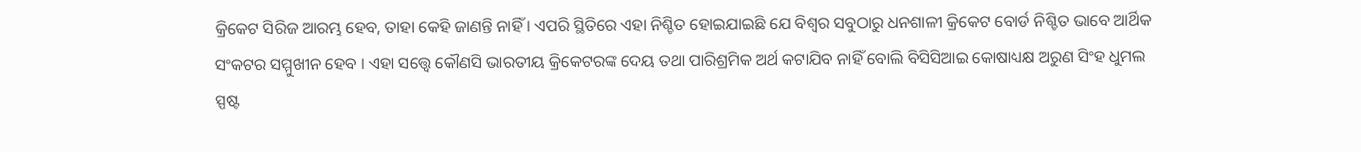କ୍ରିକେଟ ସିରିଜ ଆରମ୍ଭ ହେବ, ତାହା କେହି ଜାଣନ୍ତି ନାହିଁ । ଏପରି ସ୍ଥିତିରେ ଏହା ନିଶ୍ଚିତ ହୋଇଯାଇଛି ଯେ ବିଶ୍ୱର ସବୁଠାରୁ ଧନଶାଳୀ କ୍ରିକେଟ ବୋର୍ଡ ନିଶ୍ଚିତ ଭାବେ ଆର୍ଥିକ ସଂକଟର ସମ୍ମୁଖୀନ ହେବ । ଏହା ସତ୍ତ୍ୱେ କୌଣସି ଭାରତୀୟ କ୍ରିକେଟରଙ୍କ ଦେୟ ତଥା ପାରିଶ୍ରମିକ ଅର୍ଥ କଟାଯିବ ନାହିଁ ବୋଲି ବିସିସିଆଇ କୋଷାଧ୍ୟକ୍ଷ ଅରୁଣ ସିଂହ ଧୁମଲ ସ୍ପଷ୍ଟ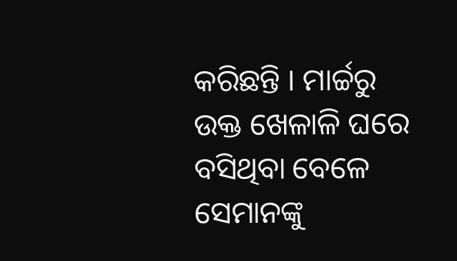କରିଛନ୍ତି । ମାର୍ଚ୍ଚରୁ ଉକ୍ତ ଖେଳାଳି ଘରେ ବସିଥିବା ବେଳେ ସେମାନଙ୍କୁ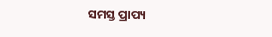ସମସ୍ତ ପ୍ରାପ୍ୟ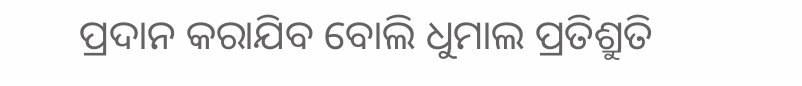ପ୍ରଦାନ କରାଯିବ ବୋଲି ଧୁମାଲ ପ୍ରତିଶ୍ରୁତି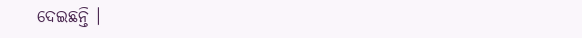ଦେଇଛନ୍ତି ।